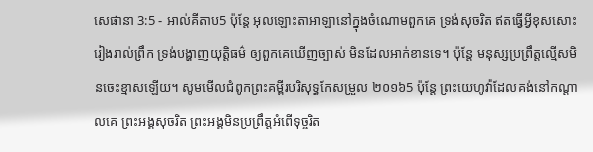សេផានា 3:5 - អាល់គីតាប5 ប៉ុន្តែ អុលឡោះតាអាឡានៅក្នុងចំណោមពួកគេ ទ្រង់សុចរិត ឥតធ្វើអ្វីខុសសោះ រៀងរាល់ព្រឹក ទ្រង់បង្ហាញយុត្តិធម៌ ឲ្យពួកគេឃើញច្បាស់ មិនដែលអាក់ខានទេ។ ប៉ុន្តែ មនុស្សប្រព្រឹត្តល្មើសមិនចេះខ្មាសឡើយ។ សូមមើលជំពូកព្រះគម្ពីរបរិសុទ្ធកែសម្រួល ២០១៦5 ប៉ុន្ដែ ព្រះយេហូវ៉ាដែលគង់នៅកណ្ដាលគេ ព្រះអង្គសុចរិត ព្រះអង្គមិនប្រព្រឹត្តអំពើទុច្ចរិត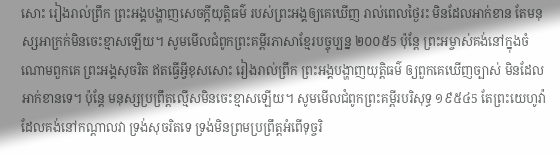សោះ រៀងរាល់ព្រឹក ព្រះអង្គបង្ហាញសេចក្ដីយុត្តិធម៌ របស់ព្រះអង្គឲ្យគេឃើញ រាល់ពេលថ្ងៃរះ មិនដែលអាក់ខាន តែមនុស្សអាក្រក់មិនចេះខ្មាសឡើយ។ សូមមើលជំពូកព្រះគម្ពីរភាសាខ្មែរបច្ចុប្បន្ន ២០០៥5 ប៉ុន្តែ ព្រះអម្ចាស់គង់នៅក្នុងចំណោមពួកគេ ព្រះអង្គសុចរិត ឥតធ្វើអ្វីខុសសោះ រៀងរាល់ព្រឹក ព្រះអង្គបង្ហាញយុត្តិធម៌ ឲ្យពួកគេឃើញច្បាស់ មិនដែលអាក់ខានទេ។ ប៉ុន្តែ មនុស្សប្រព្រឹត្តល្មើសមិនចេះខ្មាសឡើយ។ សូមមើលជំពូកព្រះគម្ពីរបរិសុទ្ធ ១៩៥៤5 តែព្រះយេហូវ៉ាដែលគង់នៅកណ្តាលវា ទ្រង់សុចរិតទេ ទ្រង់មិនព្រមប្រព្រឹត្តអំពើទុច្ចរិ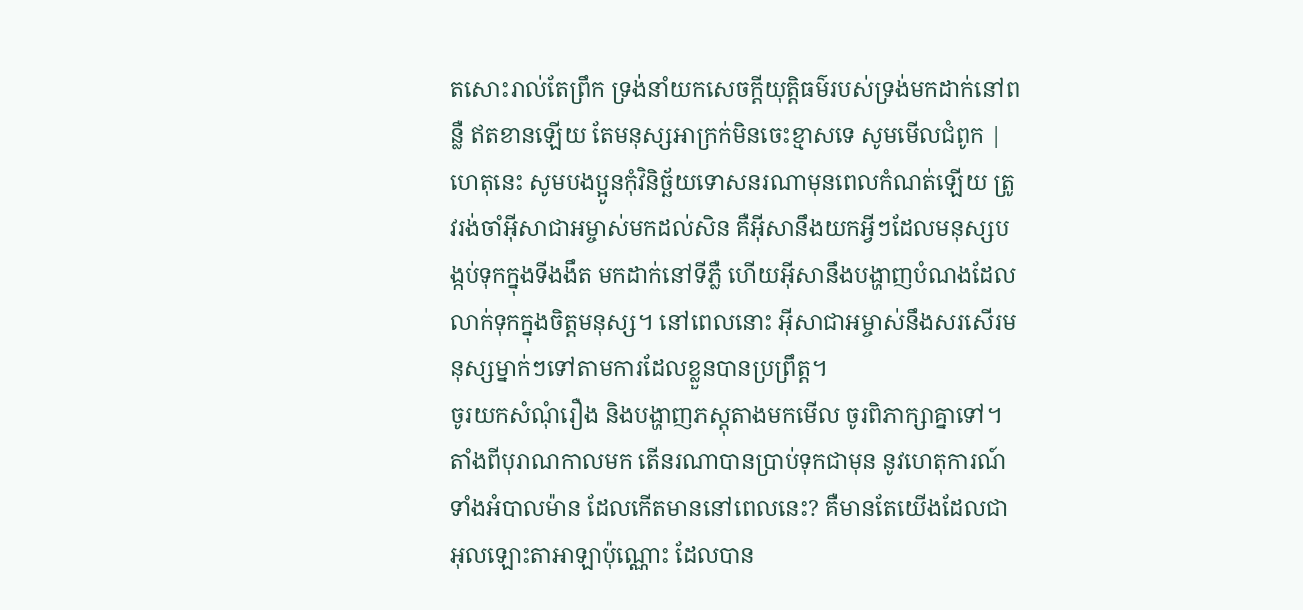តសោះរាល់តែព្រឹក ទ្រង់នាំយកសេចក្ដីយុត្តិធម៌របស់ទ្រង់មកដាក់នៅពន្លឺ ឥតខានឡើយ តែមនុស្សអាក្រក់មិនចេះខ្មាសទេ សូមមើលជំពូក |
ហេតុនេះ សូមបងប្អូនកុំវិនិច្ឆ័យទោសនរណាមុនពេលកំណត់ឡើយ ត្រូវរង់ចាំអ៊ីសាជាអម្ចាស់មកដល់សិន គឺអ៊ីសានឹងយកអ្វីៗដែលមនុស្សបង្កប់ទុកក្នុងទីងងឹត មកដាក់នៅទីភ្លឺ ហើយអ៊ីសានឹងបង្ហាញបំណងដែលលាក់ទុកក្នុងចិត្ដមនុស្ស។ នៅពេលនោះ អ៊ីសាជាអម្ចាស់នឹងសរសើរមនុស្សម្នាក់ៗទៅតាមការដែលខ្លួនបានប្រព្រឹត្ដ។
ចូរយកសំណុំរឿង និងបង្ហាញភស្តុតាងមកមើល ចូរពិភាក្សាគ្នាទៅ។ តាំងពីបុរាណកាលមក តើនរណាបានប្រាប់ទុកជាមុន នូវហេតុការណ៍ទាំងអំបាលម៉ាន ដែលកើតមាននៅពេលនេះ? គឺមានតែយើងដែលជាអុលឡោះតាអាឡាប៉ុណ្ណោះ ដែលបាន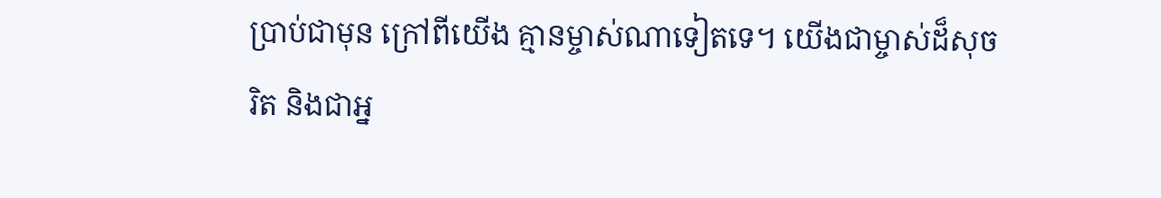ប្រាប់ជាមុន ក្រៅពីយើង គ្មានម្ចាស់ណាទៀតទេ។ យើងជាម្ចាស់ដ៏សុចរិត និងជាអ្ន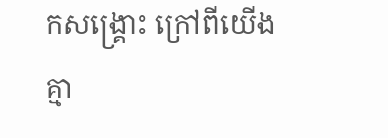កសង្គ្រោះ ក្រៅពីយើង គ្មា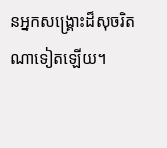នអ្នកសង្គ្រោះដ៏សុចរិត ណាទៀតឡើយ។